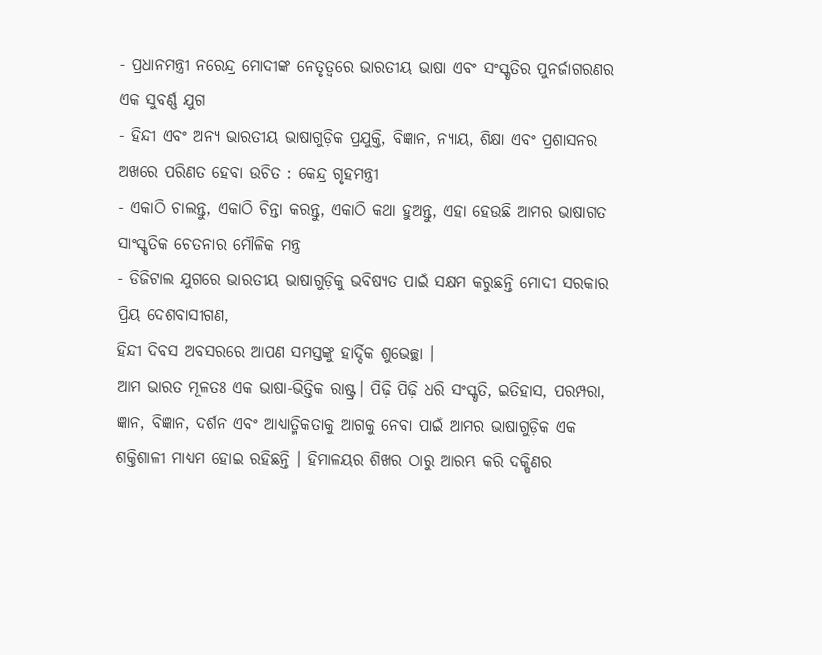- ପ୍ରଧାନମନ୍ତ୍ରୀ ନରେନ୍ଦ୍ର ମୋଦୀଙ୍କ ନେତୃତ୍ୱରେ ଭାରତୀୟ ଭାଷା ଏବଂ ସଂସ୍କୃତିର ପୁନର୍ଜାଗରଣର ଏକ ସୁବର୍ଣ୍ଣ ଯୁଗ
- ହିନ୍ଦୀ ଏବଂ ଅନ୍ୟ ଭାରତୀୟ ଭାଷାଗୁଡ଼ିକ ପ୍ରଯୁକ୍ତି, ବିଜ୍ଞାନ, ନ୍ୟାୟ, ଶିକ୍ଷା ଏବଂ ପ୍ରଶାସନର ଅଖରେ ପରିଣତ ହେବା ଉଚିତ : କେନ୍ଦ୍ର ଗୃହମନ୍ତ୍ରୀ
- ଏକାଠି ଚାଲନ୍ତୁ, ଏକାଠି ଚିନ୍ତା କରନ୍ତୁ, ଏକାଠି କଥା ହୁଅନ୍ତୁ, ଏହା ହେଉଛି ଆମର ଭାଷାଗତ ସାଂସ୍କୃତିକ ଚେତନାର ମୌଳିକ ମନ୍ତ୍ର
- ଡିଜିଟାଲ ଯୁଗରେ ଭାରତୀୟ ଭାଷାଗୁଡ଼ିକୁ ଭବିଷ୍ୟତ ପାଇଁ ସକ୍ଷମ କରୁଛନ୍ତି ମୋଦୀ ସରକାର
ପ୍ରିୟ ଦେଶବାସୀଗଣ,
ହିନ୍ଦୀ ଦିବସ ଅବସରରେ ଆପଣ ସମସ୍ତଙ୍କୁ ହାର୍ଦ୍ଦିକ ଶୁଭେଚ୍ଛା ।
ଆମ ଭାରତ ମୂଳତଃ ଏକ ଭାଷା-ଭିତ୍ତିକ ରାଷ୍ଟ୍ର। ପିଢ଼ି ପିଢ଼ି ଧରି ସଂସ୍କୃତି, ଇତିହାସ, ପରମ୍ପରା, ଜ୍ଞାନ, ବିଜ୍ଞାନ, ଦର୍ଶନ ଏବଂ ଆଧ୍ୟାତ୍ମିକତାକୁ ଆଗକୁ ନେବା ପାଇଁ ଆମର ଭାଷାଗୁଡ଼ିକ ଏକ ଶକ୍ତିଶାଳୀ ମାଧ୍ୟମ ହୋଇ ରହିଛନ୍ତି । ହିମାଳୟର ଶିଖର ଠାରୁ ଆରମ୍ଭ କରି ଦକ୍ଷିଣର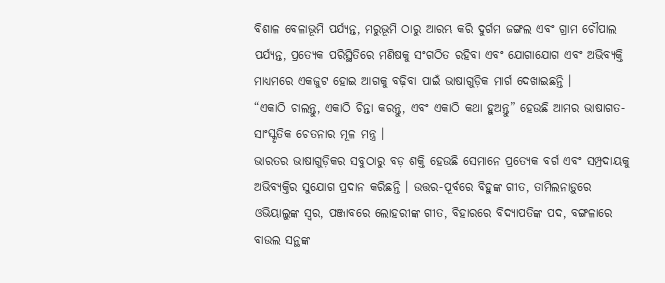ବିଶାଳ ବେଳାଭୂମି ପର୍ଯ୍ୟନ୍ତ, ମରୁଭୂମି ଠାରୁ ଆରମ୍ଭ କରି ଦୁର୍ଗମ ଜଙ୍ଗଲ ଏବଂ ଗ୍ରାମ ଚୌପାଲ ପର୍ଯ୍ୟନ୍ତ, ପ୍ରତ୍ୟେକ ପରିସ୍ଥିତିରେ ମଣିଷକୁ ସଂଗଠିତ ରହିବା ଏବଂ ଯୋଗାଯୋଗ ଏବଂ ଅଭିବ୍ୟକ୍ତି ମାଧ୍ୟମରେ ଏକଜୁଟ ହୋଇ ଆଗକୁ ବଢ଼ିବା ପାଇଁ ଭାଷାଗୁଡ଼ିକ ମାର୍ଗ ଦେଖାଇଛନ୍ତି ।
“ଏକାଠି ଚାଲନ୍ତୁ, ଏକାଠି ଚିନ୍ତା କରନ୍ତୁ, ଏବଂ ଏକାଠି କଥା ହୁଅନ୍ତୁ” ହେଉଛି ଆମର ଭାଷାଗତ-ସାଂସ୍କୃତିକ ଚେତନାର ମୂଳ ମନ୍ତ୍ର ।
ଭାରତର ଭାଷାଗୁଡ଼ିକର ସବୁଠାରୁ ବଡ଼ ଶକ୍ତି ହେଉଛି ସେମାନେ ପ୍ରତ୍ୟେକ ବର୍ଗ ଏବଂ ସମ୍ପ୍ରଦାୟକୁ ଅଭିବ୍ୟକ୍ତିର ସୁଯୋଗ ପ୍ରଦାନ କରିଛନ୍ତି । ଉତ୍ତର-ପୂର୍ବରେ ବିହୁଙ୍କ ଗୀତ, ତାମିଲନାଡ଼ୁରେ ଓଭିୟାଲୁଙ୍କ ସ୍ୱର, ପଞ୍ଜାବରେ ଲୋହରୀଙ୍କ ଗୀତ, ବିହାରରେ ବିଦ୍ୟାପତିଙ୍କ ପଦ, ବଙ୍ଗଳାରେ ବାଉଲ ସନ୍ଥଙ୍କ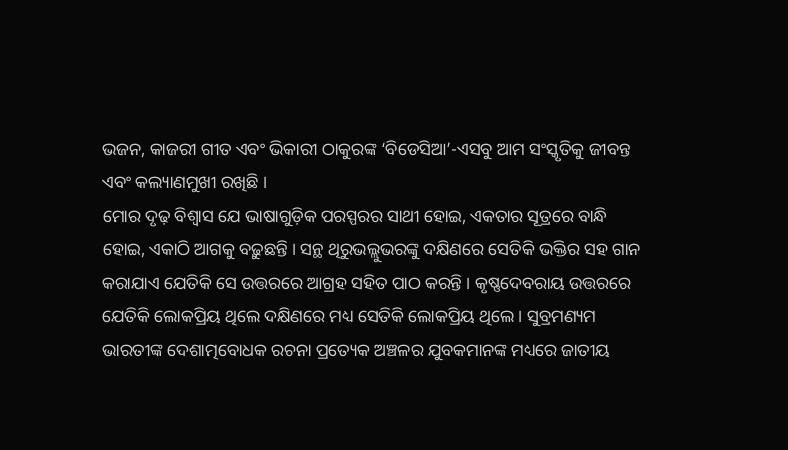ଭଜନ, କାଜରୀ ଗୀତ ଏବଂ ଭିକାରୀ ଠାକୁରଙ୍କ ‘ବିଡେସିଆ’-ଏସବୁ ଆମ ସଂସ୍କୃତିକୁ ଜୀବନ୍ତ ଏବଂ କଲ୍ୟାଣମୁଖୀ ରଖିଛି ।
ମୋର ଦୃଢ଼ ବିଶ୍ୱାସ ଯେ ଭାଷାଗୁଡ଼ିକ ପରସ୍ପରର ସାଥୀ ହୋଇ, ଏକତାର ସୂତ୍ରରେ ବାନ୍ଧି ହୋଇ, ଏକାଠି ଆଗକୁ ବଢ଼ୁଛନ୍ତି । ସନ୍ଥ ଥିରୁଭଲ୍ଲୁଭରଙ୍କୁ ଦକ୍ଷିଣରେ ସେତିକି ଭକ୍ତିର ସହ ଗାନ କରାଯାଏ ଯେତିକି ସେ ଉତ୍ତରରେ ଆଗ୍ରହ ସହିତ ପାଠ କରନ୍ତି । କୃଷ୍ଣଦେବରାୟ ଉତ୍ତରରେ ଯେତିକି ଲୋକପ୍ରିୟ ଥିଲେ ଦକ୍ଷିଣରେ ମଧ୍ୟ ସେତିକି ଲୋକପ୍ରିୟ ଥିଲେ । ସୁବ୍ରମଣ୍ୟମ ଭାରତୀଙ୍କ ଦେଶାତ୍ମବୋଧକ ରଚନା ପ୍ରତ୍ୟେକ ଅଞ୍ଚଳର ଯୁବକମାନଙ୍କ ମଧ୍ୟରେ ଜାତୀୟ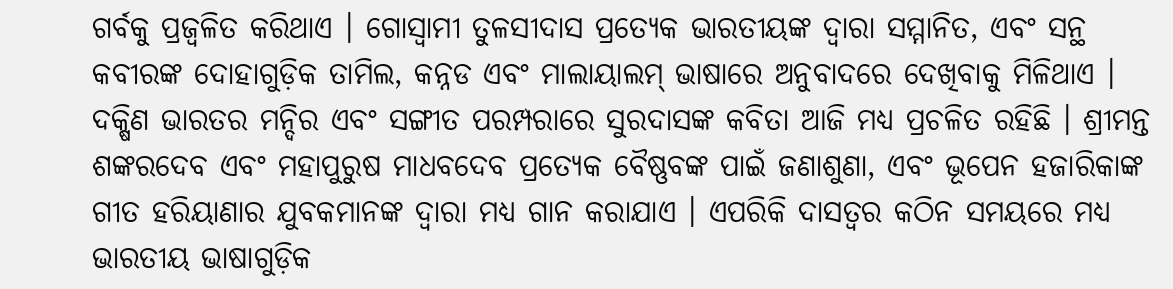ଗର୍ବକୁ ପ୍ରଜ୍ୱଳିତ କରିଥାଏ । ଗୋସ୍ୱାମୀ ତୁଳସୀଦାସ ପ୍ରତ୍ୟେକ ଭାରତୀୟଙ୍କ ଦ୍ୱାରା ସମ୍ମାନିତ, ଏବଂ ସନ୍ଥ କବୀରଙ୍କ ଦୋହାଗୁଡ଼ିକ ତାମିଲ, କନ୍ନଡ ଏବଂ ମାଲାୟାଲମ୍ ଭାଷାରେ ଅନୁବାଦରେ ଦେଖିବାକୁ ମିଳିଥାଏ । ଦକ୍ଷିଣ ଭାରତର ମନ୍ଦିର ଏବଂ ସଙ୍ଗୀତ ପରମ୍ପରାରେ ସୁରଦାସଙ୍କ କବିତା ଆଜି ମଧ୍ୟ ପ୍ରଚଳିତ ରହିଛି । ଶ୍ରୀମନ୍ତ ଶଙ୍କରଦେବ ଏବଂ ମହାପୁରୁଷ ମାଧବଦେବ ପ୍ରତ୍ୟେକ ବୈଷ୍ଣବଙ୍କ ପାଇଁ ଜଣାଶୁଣା, ଏବଂ ଭୂପେନ ହଜାରିକାଙ୍କ ଗୀତ ହରିୟାଣାର ଯୁବକମାନଙ୍କ ଦ୍ୱାରା ମଧ୍ୟ ଗାନ କରାଯାଏ । ଏପରିକି ଦାସତ୍ୱର କଠିନ ସମୟରେ ମଧ୍ୟ ଭାରତୀୟ ଭାଷାଗୁଡ଼ିକ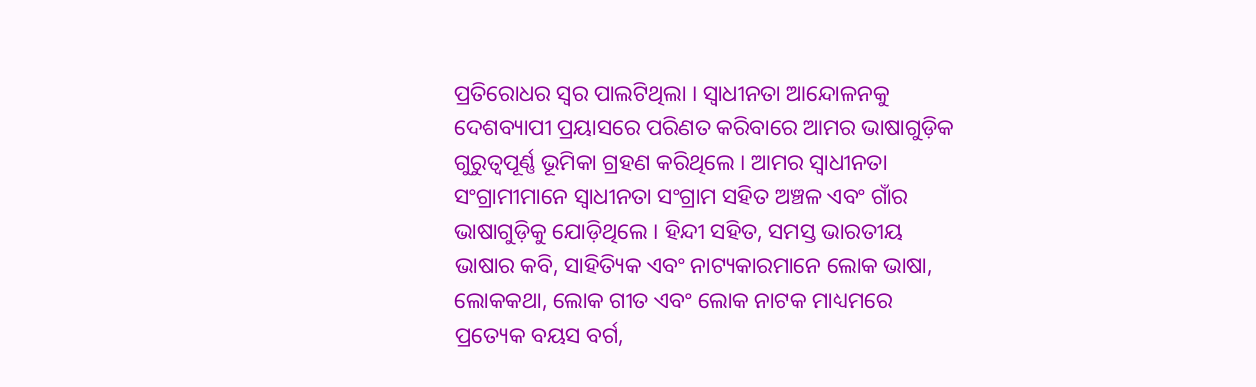ପ୍ରତିରୋଧର ସ୍ୱର ପାଲଟିଥିଲା । ସ୍ୱାଧୀନତା ଆନ୍ଦୋଳନକୁ ଦେଶବ୍ୟାପୀ ପ୍ରୟାସରେ ପରିଣତ କରିବାରେ ଆମର ଭାଷାଗୁଡ଼ିକ ଗୁରୁତ୍ୱପୂର୍ଣ୍ଣ ଭୂମିକା ଗ୍ରହଣ କରିଥିଲେ । ଆମର ସ୍ୱାଧୀନତା ସଂଗ୍ରାମୀମାନେ ସ୍ୱାଧୀନତା ସଂଗ୍ରାମ ସହିତ ଅଞ୍ଚଳ ଏବଂ ଗାଁର ଭାଷାଗୁଡ଼ିକୁ ଯୋଡ଼ିଥିଲେ । ହିନ୍ଦୀ ସହିତ, ସମସ୍ତ ଭାରତୀୟ ଭାଷାର କବି, ସାହିତ୍ୟିକ ଏବଂ ନାଟ୍ୟକାରମାନେ ଲୋକ ଭାଷା, ଲୋକକଥା, ଲୋକ ଗୀତ ଏବଂ ଲୋକ ନାଟକ ମାଧ୍ୟମରେ ପ୍ରତ୍ୟେକ ବୟସ ବର୍ଗ,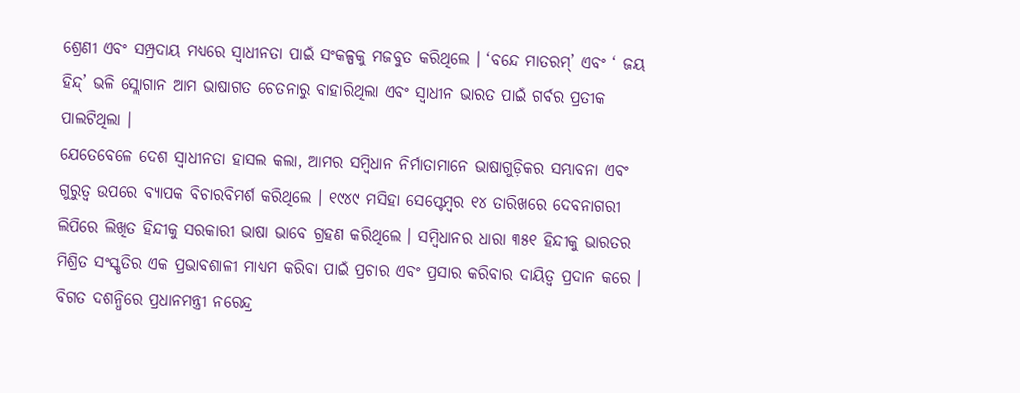ଶ୍ରେଣୀ ଏବଂ ସମ୍ପ୍ରଦାୟ ମଧ୍ୟରେ ସ୍ୱାଧୀନତା ପାଇଁ ସଂକଳ୍ପକୁ ମଜବୁତ କରିଥିଲେ । ‘ବନ୍ଦେ ମାତରମ୍’ ଏବଂ ‘ ଜୟ ହିନ୍ଦ୍’ ଭଳି ସ୍ଲୋଗାନ ଆମ ଭାଷାଗତ ଚେତନାରୁ ବାହାରିଥିଲା ଏବଂ ସ୍ୱାଧୀନ ଭାରତ ପାଇଁ ଗର୍ବର ପ୍ରତୀକ ପାଲଟିଥିଲା ।
ଯେତେବେଳେ ଦେଶ ସ୍ୱାଧୀନତା ହାସଲ କଲା, ଆମର ସମ୍ବିଧାନ ନିର୍ମାତାମାନେ ଭାଷାଗୁଡ଼ିକର ସମ୍ଭାବନା ଏବଂ ଗୁରୁତ୍ୱ ଉପରେ ବ୍ୟାପକ ବିଚାରବିମର୍ଶ କରିଥିଲେ । ୧୯୪୯ ମସିହା ସେପ୍ଟେମ୍ବର ୧୪ ତାରିଖରେ ଦେବନାଗରୀ ଲିପିରେ ଲିଖିତ ହିନ୍ଦୀକୁ ସରକାରୀ ଭାଷା ଭାବେ ଗ୍ରହଣ କରିଥିଲେ । ସମ୍ବିଧାନର ଧାରା ୩୫୧ ହିନ୍ଦୀକୁ ଭାରତର ମିଶ୍ରିତ ସଂସ୍କୃତିର ଏକ ପ୍ରଭାବଶାଳୀ ମାଧ୍ୟମ କରିବା ପାଇଁ ପ୍ରଚାର ଏବଂ ପ୍ରସାର କରିବାର ଦାୟିତ୍ୱ ପ୍ରଦାନ କରେ ।
ବିଗତ ଦଶନ୍ଧିରେ ପ୍ରଧାନମନ୍ତ୍ରୀ ନରେନ୍ଦ୍ର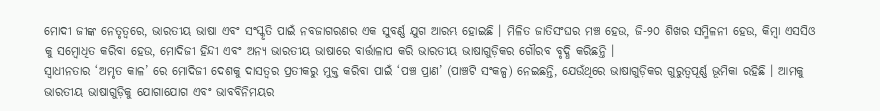ମୋଦୀ ଜୀଙ୍କ ନେତୃତ୍ୱରେ, ଭାରତୀୟ ଭାଷା ଏବଂ ସଂସ୍କୃତି ପାଇଁ ନବଜାଗରଣର ଏକ ସୁବର୍ଣ୍ଣ ଯୁଗ ଆରମ୍ଭ ହୋଇଛି । ମିଳିତ ଜାତିସଂଘର ମଞ୍ଚ ହେଉ, ଜି-୨୦ ଶିଖର ସମ୍ମିଳନୀ ହେଉ, କିମ୍ବା ଏସସିଓ କୁ ସମ୍ବୋଧିତ କରିବା ହେଉ, ମୋଦିଜୀ ହିନ୍ଦୀ ଏବଂ ଅନ୍ୟ ଭାରତୀୟ ଭାଷାରେ ବାର୍ତ୍ତାଳାପ କରି ଭାରତୀୟ ଭାଷାଗୁଡ଼ିକର ଗୌରବ ବୃଦ୍ଧି କରିଛନ୍ତି ।
ସ୍ୱାଧୀନତାର ‘ଅମୃତ କାଳ’ ରେ ମୋଦିଜୀ ଦେଶକୁ ଦାସତ୍ୱର ପ୍ରତୀକରୁ ମୁକ୍ତ କରିବା ପାଇଁ ‘ପଞ୍ଚ ପ୍ରାଣ’ (ପାଞ୍ଚଟି ସଂକଳ୍ପ) ନେଇଛନ୍ତି, ଯେଉଁଥିରେ ଭାଷାଗୁଡ଼ିକର ଗୁରୁତ୍ୱପୂର୍ଣ୍ଣ ଭୂମିକା ରହିଛି । ଆମକୁ ଭାରତୀୟ ଭାଷାଗୁଡ଼ିକୁ ଯୋଗାଯୋଗ ଏବଂ ଭାବବିନିମୟର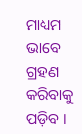ମାଧ୍ୟମ ଭାବେ ଗ୍ରହଣ କରିବାକୁ ପଡ଼ିବ ।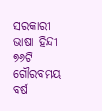ସରକାରୀ ଭାଷା ହିନ୍ଦୀ ୭୬ଟି ଗୌରବମୟ ବର୍ଷ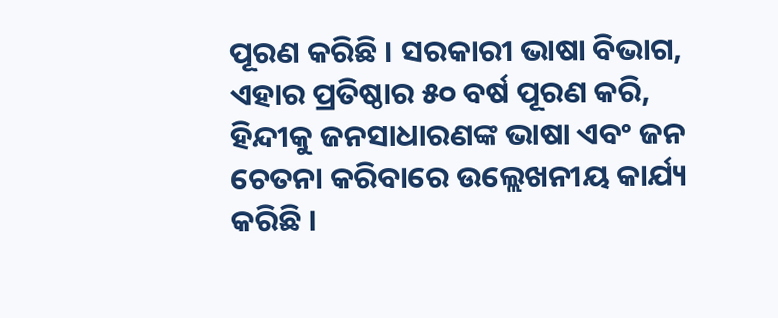ପୂରଣ କରିଛି । ସରକାରୀ ଭାଷା ବିଭାଗ, ଏହାର ପ୍ରତିଷ୍ଠାର ୫୦ ବର୍ଷ ପୂରଣ କରି, ହିନ୍ଦୀକୁ ଜନସାଧାରଣଙ୍କ ଭାଷା ଏବଂ ଜନ ଚେତନା କରିବାରେ ଉଲ୍ଲେଖନୀୟ କାର୍ଯ୍ୟ କରିଛି ।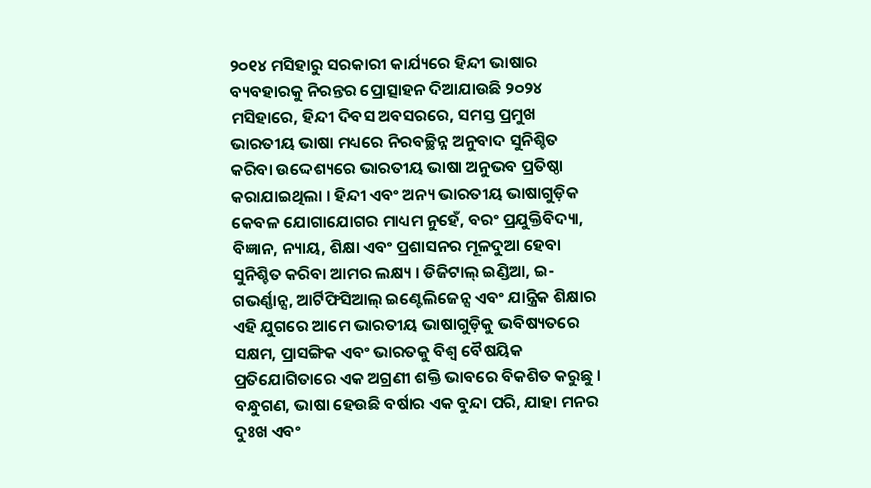୨୦୧୪ ମସିହାରୁ ସରକାରୀ କାର୍ଯ୍ୟରେ ହିନ୍ଦୀ ଭାଷାର ବ୍ୟବହାରକୁ ନିରନ୍ତର ପ୍ରୋତ୍ସାହନ ଦିଆଯାଉଛି ୨୦୨୪ ମସିହାରେ, ହିନ୍ଦୀ ଦିବସ ଅବସରରେ, ସମସ୍ତ ପ୍ରମୁଖ ଭାରତୀୟ ଭାଷା ମଧ୍ୟରେ ନିରବଚ୍ଛିନ୍ନ ଅନୁବାଦ ସୁନିଶ୍ଚିତ କରିବା ଉଦ୍ଦେଶ୍ୟରେ ଭାରତୀୟ ଭାଷା ଅନୁଭବ ପ୍ରତିଷ୍ଠା କରାଯାଇଥିଲା । ହିନ୍ଦୀ ଏବଂ ଅନ୍ୟ ଭାରତୀୟ ଭାଷାଗୁଡ଼ିକ କେବଳ ଯୋଗାଯୋଗର ମାଧ୍ୟମ ନୁହେଁ, ବରଂ ପ୍ରଯୁକ୍ତିବିଦ୍ୟା, ବିଜ୍ଞାନ, ନ୍ୟାୟ, ଶିକ୍ଷା ଏବଂ ପ୍ରଶାସନର ମୂଳଦୁଆ ହେବା ସୁନିଶ୍ଚିତ କରିବା ଆମର ଲକ୍ଷ୍ୟ । ଡିଜିଟାଲ୍ ଇଣ୍ଡିଆ, ଇ-ଗଭର୍ଣ୍ଣାନ୍ସ, ଆର୍ଟିଫିସିଆଲ୍ ଇଣ୍ଟେଲିଜେନ୍ସ ଏବଂ ଯାନ୍ତ୍ରିକ ଶିକ୍ଷାର ଏହି ଯୁଗରେ ଆମେ ଭାରତୀୟ ଭାଷାଗୁଡ଼ିକୁ ଭବିଷ୍ୟତରେ ସକ୍ଷମ, ପ୍ରାସଙ୍ଗିକ ଏବଂ ଭାରତକୁ ବିଶ୍ୱ ବୈଷୟିକ ପ୍ରତିଯୋଗିତାରେ ଏକ ଅଗ୍ରଣୀ ଶକ୍ତି ଭାବରେ ବିକଶିତ କରୁଛୁ ।
ବନ୍ଧୁଗଣ, ଭାଷା ହେଉଛି ବର୍ଷାର ଏକ ବୁନ୍ଦା ପରି, ଯାହା ମନର ଦୁଃଖ ଏବଂ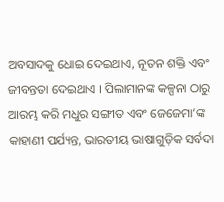ଅବସାଦକୁ ଧୋଇ ଦେଇଥାଏ, ନୂତନ ଶକ୍ତି ଏବଂ ଜୀବନ୍ତତା ଦେଇଥାଏ । ପିଲାମାନଙ୍କ କଳ୍ପନା ଠାରୁ ଆରମ୍ଭ କରି ମଧୁର ସଙ୍ଗୀତ ଏବଂ ଜେଜେମା’ଙ୍କ କାହାଣୀ ପର୍ଯ୍ୟନ୍ତ, ଭାରତୀୟ ଭାଷାଗୁଡ଼ିକ ସର୍ବଦା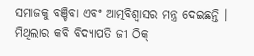ସମାଜକୁ ବଞ୍ଚିବା ଏବଂ ଆତ୍ମବିଶ୍ୱାସର ମନ୍ତ୍ର ଦେଇଛନ୍ତି ।
ମିଥିଲାର କବି ବିଦ୍ୟାପତି ଜୀ ଠିକ୍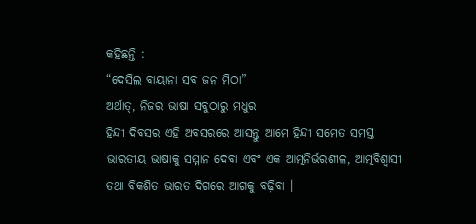କହିଛନ୍ତି :
“ଦେସିଲ ବାୟାନା ସବ ଜନ ମିଠା”
ଅର୍ଥାତ୍, ନିଜର ଭାଷା ସବୁଠାରୁ ମଧୁର
ହିନ୍ଦୀ ଦିବସର ଏହି ଅବସରରେ ଆସନ୍ତୁ ଆମେ ହିନ୍ଦୀ ସମେତ ସମସ୍ତ ଭାରତୀୟ ଭାଷାକୁ ସମ୍ମାନ ଦେବା ଏବଂ ଏକ ଆତ୍ମନିର୍ଭରଶୀଳ, ଆତ୍ମବିଶ୍ୱାସୀ ତଥା ବିକଶିତ ଭାରତ ଦିଗରେ ଆଗକୁ ବଢ଼ିବା ।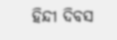ହିନ୍ଦୀ ଦିବସ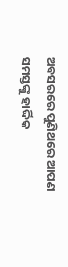ଅବସରରେ ପୁଣିଥରେ ଆପଣ ସମସ୍ତଙ୍କୁ ହାର୍ଦ୍ଦିକ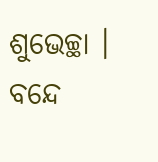ଶୁଭେଚ୍ଛା ।
ବନ୍ଦେ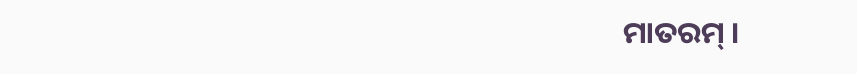ମାତରମ୍ ।